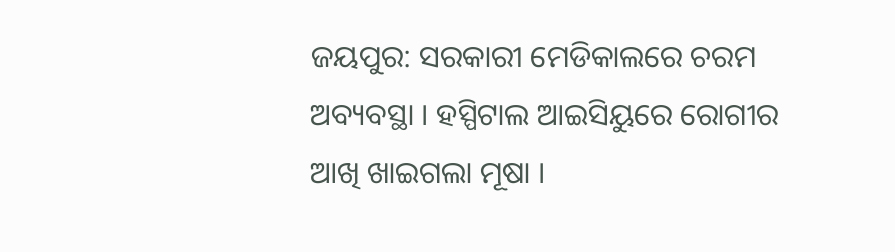ଜୟପୁର: ସରକାରୀ ମେଡିକାଲରେ ଚରମ ଅବ୍ୟବସ୍ଥା । ହସ୍ପିଟାଲ ଆଇସିୟୁରେ ରୋଗୀର ଆଖି ଖାଇଗଲା ମୂଷା ।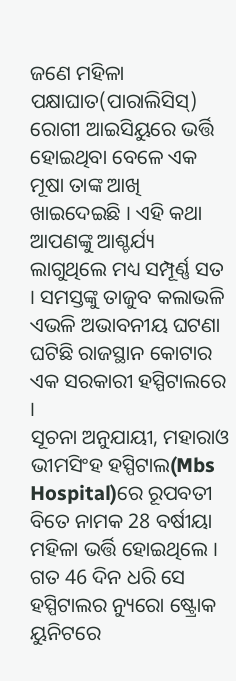ଜଣେ ମହିଳା ପକ୍ଷାଘାତ(ପାରାଲିସିସ୍) ରୋଗୀ ଆଇସିୟୁରେ ଭର୍ତ୍ତି ହୋଇଥିବା ବେଳେ ଏକ ମୂଷା ତାଙ୍କ ଆଖି ଖାଇଦେଇଛି । ଏହି କଥା ଆପଣଙ୍କୁ ଆଶ୍ଚର୍ଯ୍ୟ ଲାଗୁଥିଲେ ମଧ୍ୟ ସମ୍ପୂର୍ଣ୍ଣ ସତ । ସମସ୍ତଙ୍କୁ ତାଜୁବ କଲାଭଳି ଏଭଳି ଅଭାବନୀୟ ଘଟଣା ଘଟିଛି ରାଜସ୍ଥାନ କୋଟାର ଏକ ସରକାରୀ ହସ୍ପିଟାଲରେ ।
ସୂଚନା ଅନୁଯାୟୀ, ମହାରାଓ ଭୀମସିଂହ ହସ୍ପିଟାଲ(Mbs Hospital)ରେ ରୂପବତୀ ବିତେ ନାମକ 28 ବର୍ଷୀୟା ମହିଳା ଭର୍ତ୍ତି ହୋଇଥିଲେ । ଗତ 46 ଦିନ ଧରି ସେ ହସ୍ପିଟାଲର ନ୍ୟୁରୋ ଷ୍ଟ୍ରୋକ ୟୁନିଟରେ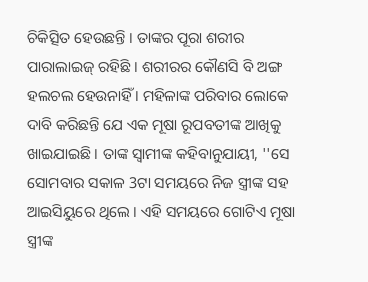ଚିକିତ୍ସିତ ହେଉଛନ୍ତି । ତାଙ୍କର ପୂରା ଶରୀର ପାରାଲାଇଜ୍ ରହିଛି । ଶରୀରର କୌଣସି ବି ଅଙ୍ଗ ହଲଚଲ ହେଉନାହିଁ । ମହିଳାଙ୍କ ପରିବାର ଲୋକେ ଦାବି କରିଛନ୍ତି ଯେ ଏକ ମୂଷା ରୂପବତୀଙ୍କ ଆଖିକୁ ଖାଇଯାଇଛି । ତାଙ୍କ ସ୍ବାମୀଙ୍କ କହିବାନୁଯାୟୀ, ''ସେ ସୋମବାର ସକାଳ 3ଟା ସମୟରେ ନିଜ ସ୍ତ୍ରୀଙ୍କ ସହ ଆଇସିୟୁରେ ଥିଲେ । ଏହି ସମୟରେ ଗୋଟିଏ ମୂଷା ସ୍ତ୍ରୀଙ୍କ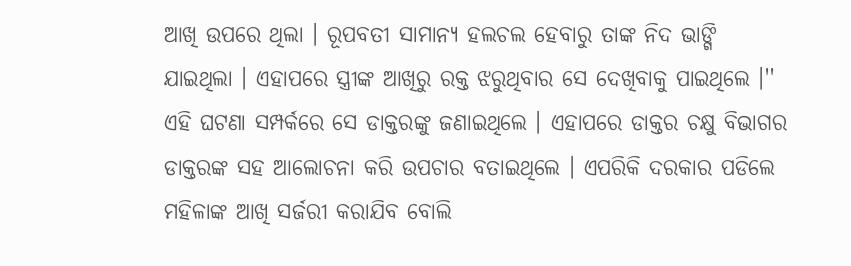ଆଖି ଉପରେ ଥିଲା । ରୂପବତୀ ସାମାନ୍ୟ ହଲଚଲ ହେବାରୁ ତାଙ୍କ ନିଦ ଭାଙ୍ଗି ଯାଇଥିଲା । ଏହାପରେ ସ୍ତ୍ରୀଙ୍କ ଆଖିରୁ ରକ୍ତ ଝରୁଥିବାର ସେ ଦେଖିବାକୁ ପାଇଥିଲେ ।''
ଏହି ଘଟଣା ସମ୍ପର୍କରେ ସେ ଡାକ୍ତରଙ୍କୁ ଜଣାଇଥିଲେ । ଏହାପରେ ଡାକ୍ତର ଚକ୍ଷୁ ବିଭାଗର ଡାକ୍ତରଙ୍କ ସହ ଆଲୋଚନା କରି ଉପଚାର ବତାଇଥିଲେ । ଏପରିକି ଦରକାର ପଡିଲେ ମହିଳାଙ୍କ ଆଖି ସର୍ଜରୀ କରାଯିବ ବୋଲି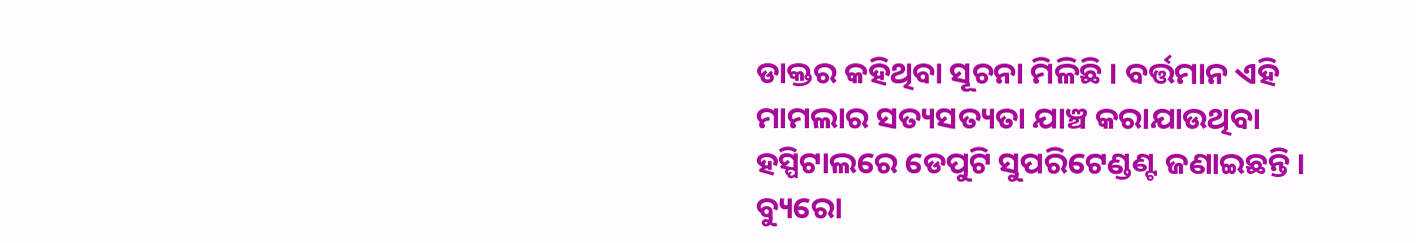ଡାକ୍ତର କହିଥିବା ସୂଚନା ମିଳିଛି । ବର୍ତ୍ତମାନ ଏହି ମାମଲାର ସତ୍ୟସତ୍ୟତା ଯାଞ୍ଚ କରାଯାଉଥିବା ହସ୍ପିଟାଲରେ ଡେପୁଟି ସୁପରିଟେଣ୍ଡଣ୍ଟ ଜଣାଇଛନ୍ତି ।
ବ୍ୟୁରୋ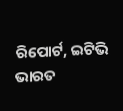ରିପୋର୍ଟ, ଇଟିଭି ଭାରତ